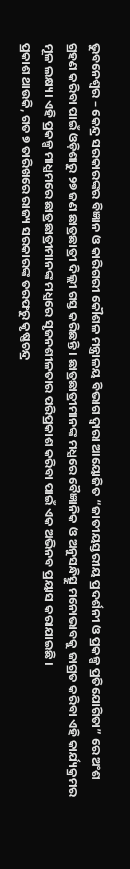ଭୁବନେଶ୍ବର – କେନ୍ଦ୍ର ସରକାରଙ୍କର ବିଜ୍ଞାନ ଓ କାରିଗରୀ କୌଶଳ ମନ୍ତ୍ରାଳୟ ବିଭାଗ ଦ୍ଵାରା ଆୟୋଜିତ “ଜାତୀୟସ୍ତରୀୟ ପ୍ରଦର୍ଶନୀ ଓ ପ୍ରକଳ୍ପ ପ୍ରତିଯୋଗିତା” ରେ ଅଂଶ ଗ୍ରହଣ କରିବା ପାଇଁ ଓଡ଼ିଶାରୁ ୨୭ ଜଣ ଛାତ୍ରଛାତ୍ରୀ ଦିଲ୍ଲୀ ଗସ୍ତ କରିଛନ୍ତି । ଛାତ୍ରଛାତ୍ରୀମାନଙ୍କ ମଧ୍ଯରେ ବୈଜ୍ଞାନିକ ଓ ଅନୁସନ୍ଧିତ୍ସୁ ମନୋଭାବକୁ ଜାଗ୍ରତ କରିବା ଏହି କାର୍ଯ୍ୟକ୍ରମର ମୂଳ ଲକ୍ଷ୍ୟ। ଏହି ପ୍ରକଳ୍ପ ମାଧ୍ଯମରେ ଛାତ୍ରଛାତ୍ରୀମାନଙ୍କ ମଧ୍ଯରେ ସୃଜନଶୀଳତାର ପରିପ୍ରକାଶ କରିବା ପାଇଁ ଏକ ଅଭିନବ ପ୍ରୟାସ କରାଯାଇଛି ।
ପ୍ରକାଶ ଥାଉକି, ଗତ ୭ ତାରିଖରେ ରାଜ୍ୟ ସରକାରଙ୍କ ତରଫରୁ କୃଷ୍ଣଚନ୍ଦ୍ର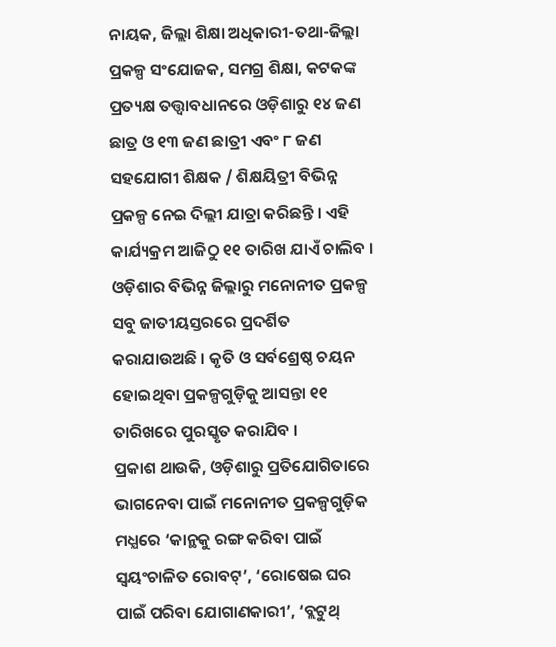ନାୟକ, ଜିଲ୍ଲା ଶିକ୍ଷା ଅଧିକାରୀ-ତଥା-ଜିଲ୍ଲା ପ୍ରକଳ୍ପ ସଂଯୋଜକ, ସମଗ୍ର ଶିକ୍ଷା, କଟକଙ୍କ ପ୍ରତ୍ୟକ୍ଷ ତତ୍ତ୍ଵାବଧାନରେ ଓଡ଼ିଶାରୁ ୧୪ ଜଣ ଛାତ୍ର ଓ ୧୩ ଜଣ ଛାତ୍ରୀ ଏବଂ ୮ ଜଣ ସହଯୋଗୀ ଶିକ୍ଷକ / ଶିକ୍ଷୟିତ୍ରୀ ବିଭିନ୍ନ ପ୍ରକଳ୍ପ ନେଇ ଦିଲ୍ଲୀ ଯାତ୍ରା କରିଛନ୍ତି । ଏହି କାର୍ଯ୍ୟକ୍ରମ ଆଜିଠୁ ୧୧ ତାରିଖ ଯାଏଁ ଚାଲିବ । ଓଡ଼ିଶାର ବିଭିନ୍ନ ଜିଲ୍ଲାରୁ ମନୋନୀତ ପ୍ରକଳ୍ପ ସବୁ ଜାତୀୟସ୍ତରରେ ପ୍ରଦର୍ଶିତ କରାଯାଉଅଛି । କୃତି ଓ ସର୍ବଶ୍ରେଷ୍ଠ ଚୟନ ହୋଇଥିବା ପ୍ରକଳ୍ପଗୁଡ଼ିକୁ ଆସନ୍ତା ୧୧ ତାରିଖରେ ପୁରସ୍କୃତ କରାଯିବ ।
ପ୍ରକାଶ ଥାଉକି, ଓଡ଼ିଶାରୁ ପ୍ରତିଯୋଗିତାରେ ଭାଗନେବା ପାଇଁ ମନୋନୀତ ପ୍ରକଳ୍ପଗୁଡ଼ିକ ମଧ୍ଯରେ ‘କାନ୍ଥକୁ ରଙ୍ଗ କରିବା ପାଇଁ ସ୍ବୟଂଚାଳିତ ରୋବଟ୍’, ‘ରୋଷେଇ ଘର ପାଇଁ ପରିବା ଯୋଗାଣକାରୀ’, ‘ବ୍ଲଟୁଥ୍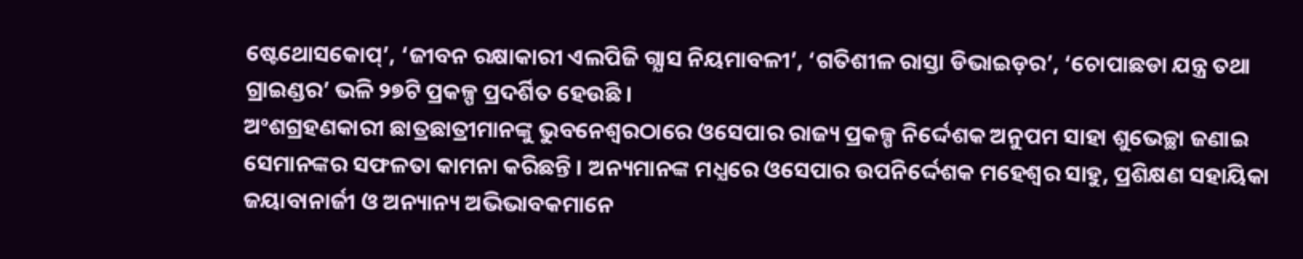ଷ୍ଟେଥୋସକୋପ୍’, ‘ଜୀବନ ରକ୍ଷାକାରୀ ଏଲପିଜି ଗ୍ଯାସ ନିୟମାବଳୀ’, ‘ଗତିଶୀଳ ରାସ୍ତା ଡିଭାଇଡ଼ର’, ‘ଚୋପାଛଡା ଯନ୍ତ୍ର ତଥା ଗ୍ରାଇଣ୍ଡର’ ଭଳି ୨୭ଟି ପ୍ରକଳ୍ପ ପ୍ରଦର୍ଶିତ ହେଉଛି ।
ଅଂଶଗ୍ରହଣକାରୀ ଛାତ୍ରଛାତ୍ରୀମାନଙ୍କୁ ଭୁବନେଶ୍ଵରଠାରେ ଓସେପାର ରାଜ୍ୟ ପ୍ରକଳ୍ପ ନିର୍ଦ୍ଦେଶକ ଅନୁପମ ସାହା ଶୁଭେଚ୍ଛା ଜଣାଇ ସେମାନଙ୍କର ସଫଳତା କାମନା କରିଛନ୍ତି । ଅନ୍ୟମାନଙ୍କ ମଧ୍ଯରେ ଓସେପାର ଉପନିର୍ଦ୍ଦେଶକ ମହେଶ୍ଵର ସାହୁ, ପ୍ରଶିକ୍ଷଣ ସହାୟିକା ଜୟାବାନାର୍ଜୀ ଓ ଅନ୍ୟାନ୍ୟ ଅଭିଭାବକମାନେ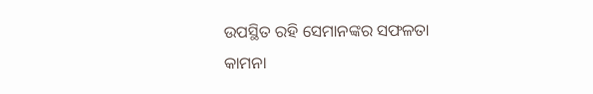ଉପସ୍ଥିତ ରହି ସେମାନଙ୍କର ସଫଳତା କାମନା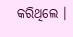କରିଥିଲେ ।